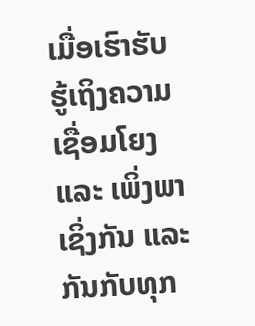ເມື່ອເຮົາຮັບຮູ້ເຖິງຄວາມເຊື່ອມໂຍງ ແລະ ເພິ່ງພາເຊິ່ງກັນ ແລະ ກັນກັບທຸກ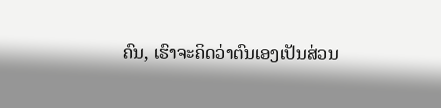ຄົນ, ເຮົາຈະຄິດວ່າຕົນເອງເປັນສ່ວນ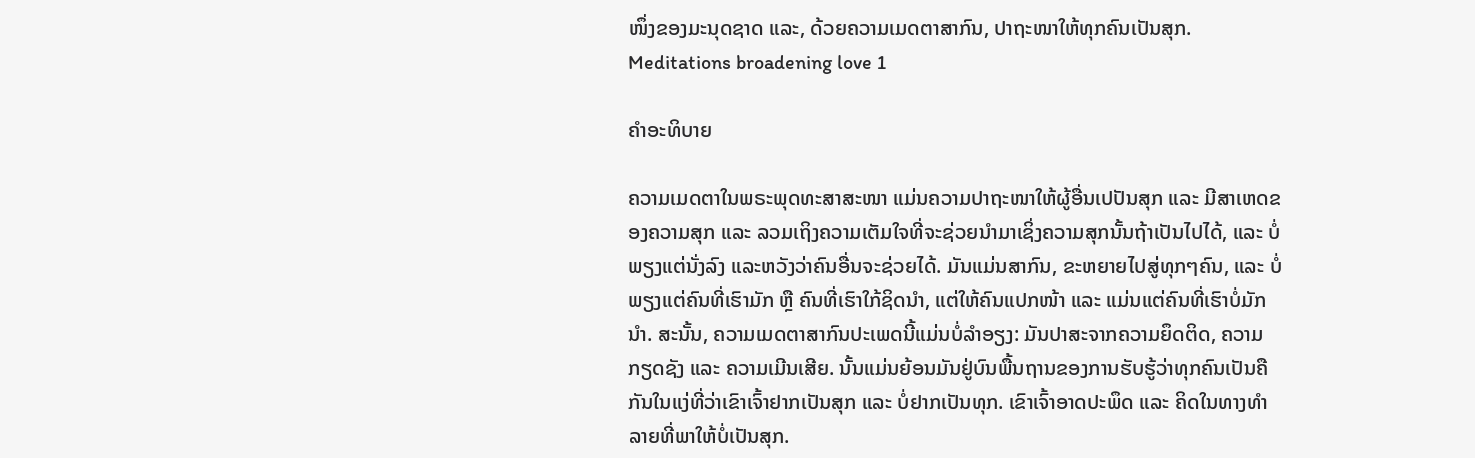ໜຶ່ງຂອງມະນຸດຊາດ ແລະ, ດ້ວຍຄວາມເມດຕາສາກົນ, ປາຖະໜາໃຫ້ທຸກຄົນເປັນສຸກ.
Meditations broadening love 1

ຄຳອະທິບາຍ

ຄວາມເມດຕາໃນພຣະພຸດທະສາສະໜາ ແມ່ນຄວາມປາຖະໜາໃຫ້ຜູ້ອື່ນເປປັນສຸກ ແລະ ມີສາເຫດຂອງຄວາມສຸກ ແລະ ລວມເຖິງຄວາມເຕັມໃຈທີ່ຈະຊ່ວຍນຳມາເຊິ່ງຄວາມສຸກນັ້ນຖ້າເປັນໄປໄດ້, ແລະ ບໍ່ພຽງແຕ່ນັ່ງລົງ ແລະຫວັງວ່າຄົນອື່ນຈະຊ່ວຍໄດ້. ມັນແມ່ນສາກົນ, ຂະຫຍາຍໄປສູ່ທຸກໆຄົນ, ແລະ ບໍ່ພຽງແຕ່ຄົນທີ່ເຮົາມັກ ຫຼື ຄົນທີ່ເຮົາໃກ້ຊິດນຳ, ແຕ່ໃຫ້ຄົນແປກໜ້າ ແລະ ແມ່ນແຕ່ຄົນທີ່ເຮົາບໍ່ມັກນຳ. ສະນັ້ນ, ຄວາມເມດຕາສາກົນປະເພດນີ້ແມ່ນບໍ່ລຳອຽງ: ມັນປາສະຈາກຄວາມຍຶດຕິດ, ຄວາມກຽດຊັງ ແລະ ຄວາມເມີນເສີຍ. ນັ້ນແມ່ນຍ້ອນມັນຢູ່ບົນພື້ນຖານຂອງການຮັບຮູ້ວ່າທຸກຄົນເປັນຄືກັນໃນແງ່ທີ່ວ່າເຂົາເຈົ້າຢາກເປັນສຸກ ແລະ ບໍ່ຢາກເປັນທຸກ. ເຂົາເຈົ້າອາດປະພຶດ ແລະ ຄິດໃນທາງທຳລາຍທີ່ພາໃຫ້ບໍ່ເປັນສຸກ.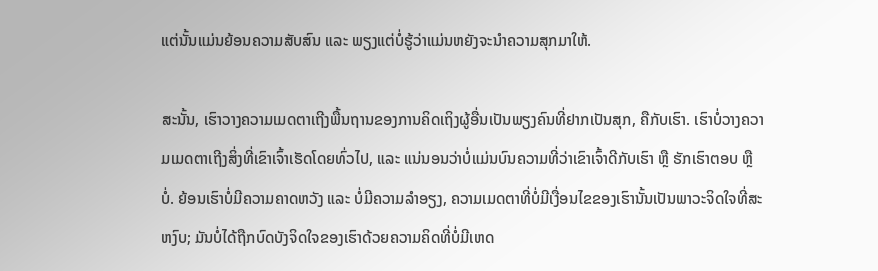ແຕ່ນັ້ນແມ່ນຍ້ອນຄວາມສັບສົນ ແລະ ພຽງແຕ່ບໍ່ຮູ້ວ່າແມ່ນຫຍັງຈະນຳຄວາມສຸກມາໃຫ້.

ສະນັ້ນ, ເຮົາວາງຄວາມເມດຕາເຖີງພື້ນຖານຂອງການຄິດເຖິງຜູ້ອື່ນເປັນພຽງຄົນທີ່ຢາກເປັນສຸກ, ຄືກັບເຮົາ. ເຮົາບໍ່ວາງຄວາມເມດຕາເຖີງສິ່ງທີ່ເຂົາເຈົ້າເຮັດໂດຍທົ່ວໄປ, ແລະ ແນ່ນອນວ່າບໍ່ແມ່ນບົນຄວາມທີ່ວ່າເຂົາເຈົ້າດີກັບເຮົາ ຫຼື ຮັກເຮົາຕອບ ຫຼື ບໍ່. ຍ້ອນເຮົາບໍ່ມີຄວາມຄາດຫວັງ ແລະ ບໍ່ມີຄວາມລຳອຽງ, ຄວາມເມດຕາທີ່ບໍ່ມີເງື່ອນໄຂຂອງເຮົານັ້ນເປັນພາວະຈິດໃຈທີ່ສະຫງົບ; ມັນບໍ່ໄດ້ຖືກບົດບັງຈິດໃຈຂອງເຮົາດ້ວຍຄວາມຄິດທີ່ບໍ່ມີເຫດ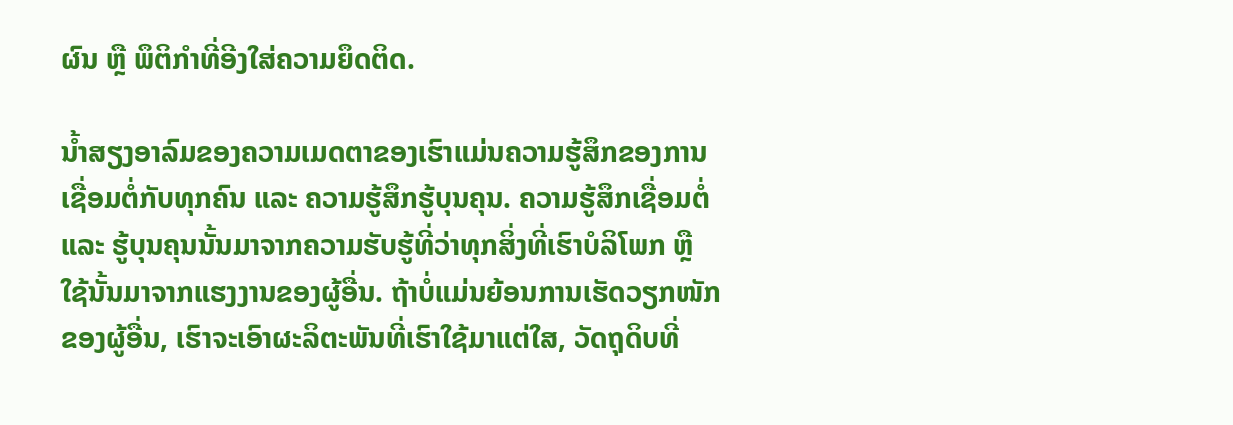ຜົນ ຫຼື ພຶຕິກຳທີ່ອີງໃສ່ຄວາມຍຶດຕິດ.

ນ້ຳສຽງອາລົມຂອງຄວາມເມດຕາຂອງເຮົາແມ່ນຄວາມຮູ້ສຶກຂອງການເຊື່ອມຕໍ່ກັບທຸກຄົນ ແລະ ຄວາມຮູ້ສຶກຮູ້ບຸນຄຸນ. ຄວາມຮູ້ສຶກເຊື່ອມຕໍ່ ແລະ ຮູ້ບຸນຄຸນນັ້ນມາຈາກຄວາມຮັບຮູ້ທີ່ວ່າທຸກສິ່ງທີ່ເຮົາບໍລິໂພກ ຫຼື ໃຊ້ນັ້ນມາຈາກແຮງງານຂອງຜູ້ອື່ນ. ຖ້າບໍ່ແມ່ນຍ້ອນການເຮັດວຽກໜັກຂອງຜູ້ອື່ນ, ເຮົາຈະເອົາຜະລິຕະພັນທີ່ເຮົາໃຊ້ມາແຕ່ໃສ, ວັດຖຸດິບທີ່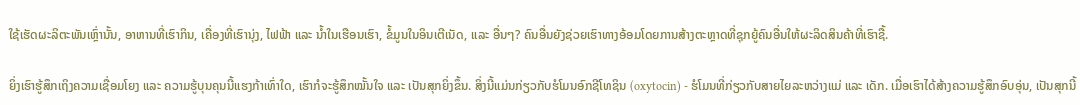ໃຊ້ເຮັດຜະລິຕະພັນເຫຼົ່ານັ້ນ, ອາຫານທີ່ເຮົາກິນ, ເຄື່ອງທີ່ເຮົານຸ່ງ, ໄຟຟ້າ ແລະ ນ້ຳໃນເຮືອນເຮົາ, ຂໍ້ມູນໃນອິນເຕີເນັດ, ແລະ ອື່ນໆ? ຄົນອື່ນຍັງຊ່ວຍເຮົາທາງອ້ອມໂດຍການສ້າງຕະຫຼາດທີ່ຊຸກຍູ້ຄົນອື່ນໃຫ້ຜະລິດສິນຄ້າທີ່ເຮົາຊື້.

ຍິ່ງເຮົາຮູ້ສຶກເຖິງຄວາມເຊື່ອມໂຍງ ແລະ ຄວາມຮູ້ບຸນຄຸນນີ້ແຮງກ້າເທົ່າໃດ, ເຮົາກໍຈະຮູ້ສຶກໝັ້ນໃຈ ແລະ ເປັນສຸກຍິ່ງຂຶ້ນ. ສິ່ງນີ້ແມ່ນກ່ຽວກັບຮໍໂມນອົກຊີໂທຊິນ (oxytocin) - ຮໍໂມນທີ່ກ່ຽວກັບສາຍໄຍລະຫວ່າງແມ່ ແລະ ເດັກ. ເມື່ອເຮົາໄດ້ສ້າງຄວາມຮູ້ສຶກອົບອຸ່ນ, ເປັນສຸກນີ້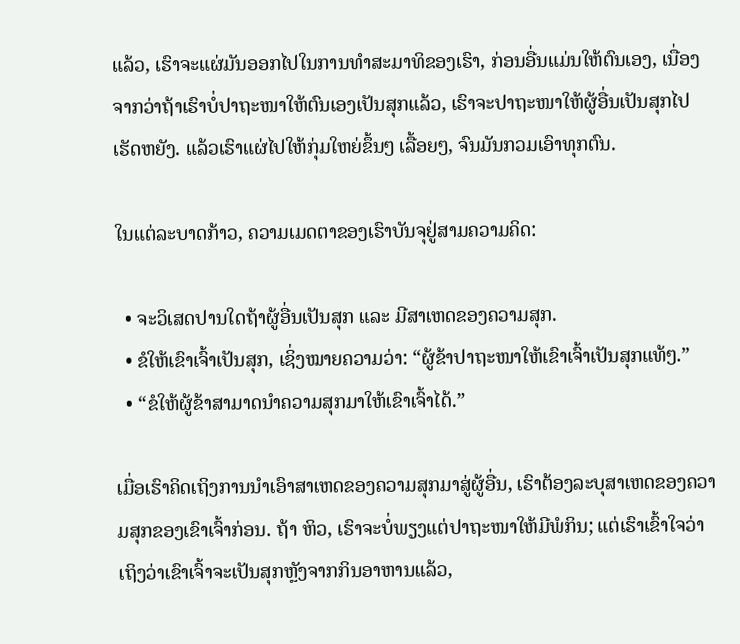ແລ້ວ, ເຮົາຈະແຜ່ມັນອອກໄປໃນການທຳສະມາທິຂອງເຮົາ, ກ່ອນອື່ນແມ່ນໃຫ້ຕົນເອງ, ເນື່ອງຈາກວ່າຖ້າເຮົາບໍ່ປາຖະໜາໃຫ້ຕົນເອງເປັນສຸກແລ້ວ, ເຮົາຈະປາຖະໜາໃຫ້ຜູ້ອື່ນເປັນສຸກໄປເຮັດຫຍັງ. ແລ້ວເຮົາແຜ່ໄປໃຫ້ກຸ່ມໃຫຍ່ຂຶ້ນໆ ເລື້ອຍໆ, ຈົນມັນກວມເອົາທຸກຕົນ.

ໃນແຕ່ລະບາດກ້າວ, ຄວາມເມດຕາຂອງເຮົາບັນຈຸຢູ່ສາມຄວາມຄິດ:

  • ຈະວິເສດປານໃດຖ້າຜູ້ອື່ນເປັນສຸກ ແລະ ມີສາເຫດຂອງຄວາມສຸກ.
  • ຂໍໃຫ້ເຂົາເຈົ້າເປັນສຸກ, ເຊິ່ງໝາຍຄວາມວ່າ: “ຜູ້ຂ້າປາຖະໜາໃຫ້ເຂົາເຈົ້າເປັນສຸກແທ້ໆ.”
  • “ຂໍໃຫ້ຜູ້ຂ້າສາມາດນຳຄວາມສຸກມາໃຫ້ເຂົາເຈົ້າໄດ້.”

ເມື່ອເຮົາຄິດເຖິງການນຳເອົາສາເຫດຂອງຄວາມສຸກມາສູ່ຜູ້ອື່ນ, ເຮົາຕ້ອງລະບຸສາເຫດຂອງຄວາມສຸກຂອງເຂົາເຈົ້າກ່ອນ. ຖ້າ ຫິວ, ເຮົາຈະບໍ່ພຽງແຕ່ປາຖະໜາໃຫ້ມີພໍກິນ; ແຕ່ເຮົາເຂົ້າໃຈວ່າເຖິງວ່າເຂົາເຈົ້າຈະເປັນສຸກຫຼັງຈາກກິນອາຫານແລ້ວ,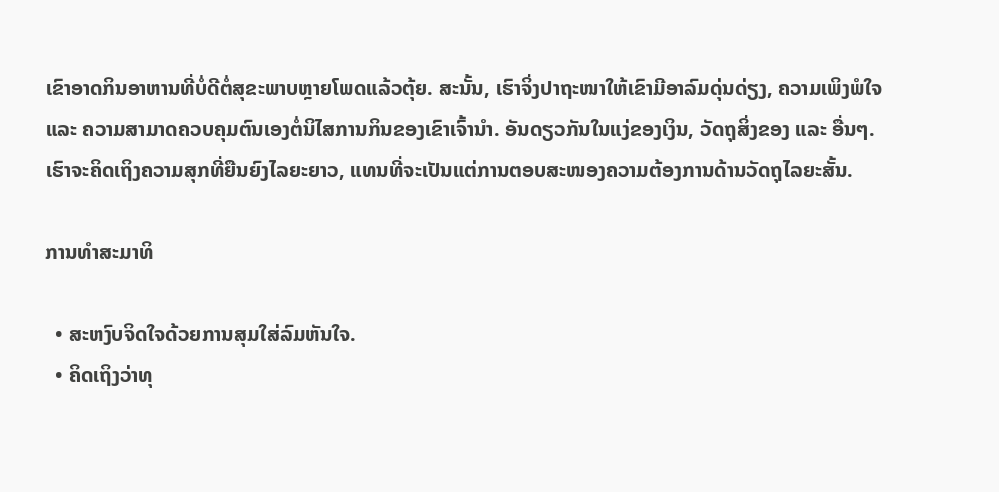ເຂົາອາດກິນອາຫານທີ່ບໍ່ດີຕໍ່ສຸຂະພາບຫຼາຍໂພດແລ້ວຕຸ້ຍ. ສະນັ້ນ, ເຮົາຈິ່ງປາຖະໜາໃຫ້ເຂົາມີອາລົມດຸ່ນດ່ຽງ, ຄວາມເພິງພໍໃຈ ແລະ ຄວາມສາມາດຄວບຄຸມຕົນເອງຕໍ່ນິໄສການກິນຂອງເຂົາເຈົ້ານຳ. ອັນດຽວກັນໃນແງ່ຂອງເງິນ, ວັດຖຸສິ່ງຂອງ ແລະ ອື່ນໆ. ເຮົາຈະຄິດເຖິງຄວາມສຸກທີ່ຍືນຍົງໄລຍະຍາວ, ແທນທີ່ຈະເປັນແຕ່ການຕອບສະໜອງຄວາມຕ້ອງການດ້ານວັດຖຸໄລຍະສັ້ນ.

ການທຳສະມາທິ

  • ສະຫງົບຈິດໃຈດ້ວຍການສຸມໃສ່ລົມຫັນໃຈ.
  • ຄິດເຖິງວ່າທຸ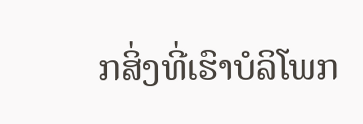ກສິ່ງທີ່ເຮົາບໍລິໂພກ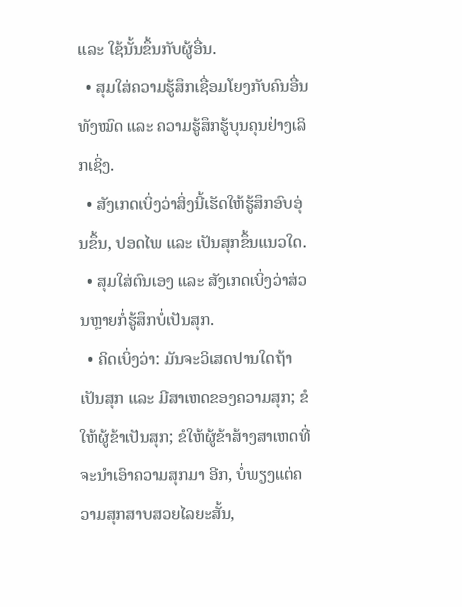ແລະ ໃຊ້ນັ້ນຂຶ້ນກັບຜູ້ອື່ນ.
  • ສຸມໃສ່ຄວາມຮູ້ສຶກເຊື່ອມໂຍງກັບຄົນອື່ນທັງໝົດ ແລະ ຄວາມຮູ້ສຶກຮູ້ບຸນຄຸນຢ່າງເລິກເຊິ່ງ.
  • ສັງເກດເບິ່ງວ່າສິ່ງນີ້ເຮັດໃຫ້ຮູ້ສຶກອົບອຸ່ນຂຶ້ນ, ປອດໄພ ແລະ ເປັນສຸກຂຶ້ນແນວໃດ.
  • ສຸມໃສ່ຕົນເອງ ແລະ ສັງເກດເບິ່ງວ່າສ່ວນຫຼາຍກໍ່ຮູ້ສຶກບໍ່ເປັນສຸກ.
  • ຄິດເບິ່ງວ່າ: ມັນຈະວິເສດປານໃດຖ້າເປັນສຸກ ແລະ ມີສາເຫດຂອງຄວາມສຸກ; ຂໍໃຫ້ຜູ້ຂ້າເປັນສຸກ; ຂໍໃຫ້ຜູ້ຂ້າສ້າງສາເຫດທີ່ຈະນຳເອົາຄວາມສຸກມາ ອີກ, ບໍ່ພຽງແຕ່ຄວາມສຸກສາບສວຍໄລຍະສັ້ນ,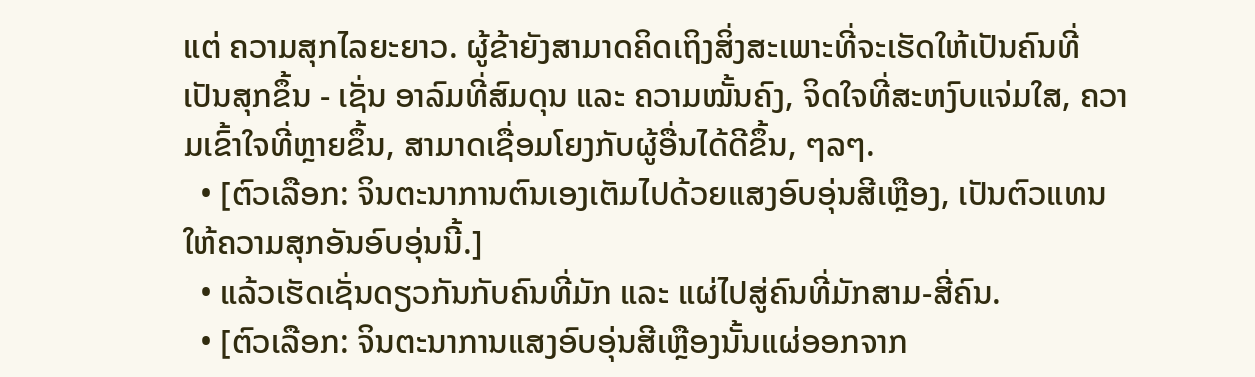ແຕ່ ຄວາມສຸກໄລຍະຍາວ. ຜູ້ຂ້າຍັງສາມາດຄິດເຖິງສິ່ງສະເພາະທີ່ຈະເຮັດໃຫ້ເປັນຄົນທີ່ເປັນສຸກຂຶ້ນ - ເຊັ່ນ ອາລົມທີ່ສົມດຸນ ແລະ ຄວາມໝັ້ນຄົງ, ຈິດໃຈທີ່ສະຫງົບແຈ່ມໃສ, ຄວາມເຂົ້າໃຈທີ່ຫຼາຍຂຶ້ນ, ສາມາດເຊື່ອມໂຍງກັບຜູ້ອື່ນໄດ້ດີຂຶ້ນ, ໆລໆ.
  • [ຕົວເລືອກ: ຈິນຕະນາການຕົນເອງເຕັມໄປດ້ວຍແສງອົບອຸ່ນສີເຫຼືອງ, ເປັນຕົວແທນໃຫ້ຄວາມສຸກອັນອົບອຸ່ນນີ້.]
  • ແລ້ວເຮັດເຊັ່ນດຽວກັນກັບຄົນທີ່ມັກ ແລະ ແຜ່ໄປສູ່ຄົນທີ່ມັກສາມ-ສີ່ຄົນ.
  • [ຕົວເລືອກ: ຈິນຕະນາການແສງອົບອຸ່ນສີເຫຼືອງນັ້ນແຜ່ອອກຈາກ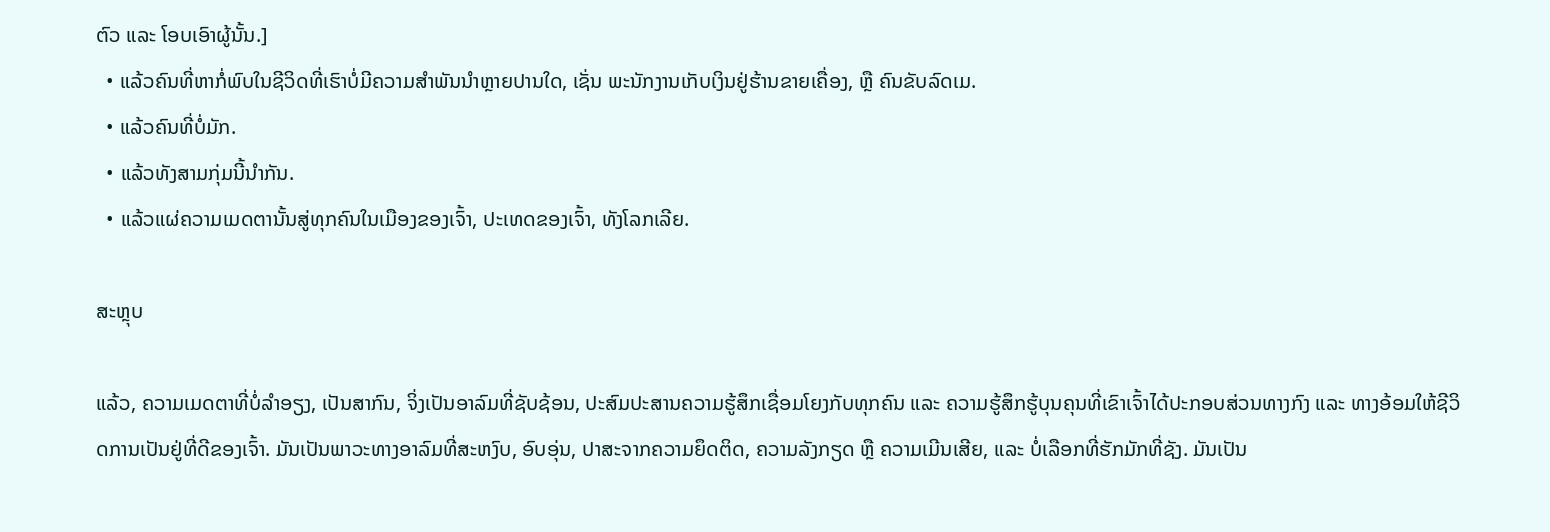ຕົວ ແລະ ໂອບເອົາຜູ້ນັ້ນ.]
  • ແລ້ວຄົນທີ່ຫາກໍ່ພົບໃນຊີວິດທີ່ເຮົາບໍ່ມີຄວາມສຳພັນນຳຫຼາຍປານໃດ, ເຊັ່ນ ພະນັກງານເກັບເງິນຢູ່ຮ້ານຂາຍເຄື່ອງ, ຫຼື ຄົນຂັບລົດເມ.
  • ແລ້ວຄົນທີ່ບໍ່ມັກ.
  • ແລ້ວທັງສາມກຸ່ມນີ້ນຳກັນ.
  • ແລ້ວແຜ່ຄວາມເມດຕານັ້ນສູ່ທຸກຄົນໃນເມືອງຂອງເຈົ້າ, ປະເທດຂອງເຈົ້າ, ທັງໂລກເລີຍ.

ສະຫຼຸບ

ແລ້ວ, ຄວາມເມດຕາທີ່ບໍ່ລຳອຽງ, ເປັນສາກົນ, ຈິ່ງເປັນອາລົມທີ່ຊັບຊ້ອນ, ປະສົມປະສານຄວາມຮູ້ສຶກເຊື່ອມໂຍງກັບທຸກຄົນ ແລະ ຄວາມຮູ້ສຶກຮູ້ບຸນຄຸນທີ່ເຂົາເຈົ້າໄດ້ປະກອບສ່ວນທາງກົງ ແລະ ທາງອ້ອມໃຫ້ຊີວິດການເປັນຢູ່ທີ່ດີຂອງເຈົ້າ. ມັນເປັນພາວະທາງອາລົມທີ່ສະຫງົບ, ອົບອຸ່ນ, ປາສະຈາກຄວາມຍຶດຕິດ, ຄວາມລັງກຽດ ຫຼື ຄວາມເມີນເສີຍ, ແລະ ບໍ່ເລືອກທີ່ຮັກມັກທີ່ຊັງ. ມັນເປັນ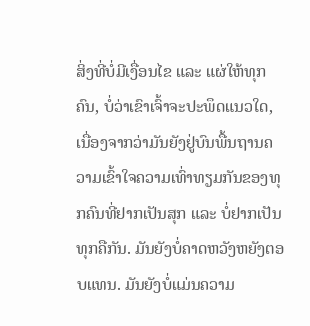ສິ່ງທີ່ບໍ່ມີເງື່ອນໄຂ ແລະ ແຜ່ໃຫ້ທຸກຄົນ, ບໍ່ວ່າເຂົາເຈົ້າຈະປະພຶດແນວໃດ, ເນື່ອງຈາກວ່າມັນຍັງຢູ່ບົນພື້ນຖານຄວາມເຂົ້າໃຈຄວາມເທົ່າທຽມກັນຂອງທຸກຄົນທີ່ຢາກເປັນສຸກ ແລະ ບໍ່ຢາກເປັນທຸກຄືກັນ. ມັນຍັງບໍ່ຄາດຫວັງຫຍັງຕອບແທນ. ມັນຍັງບໍ່ແມ່ນຄວາມ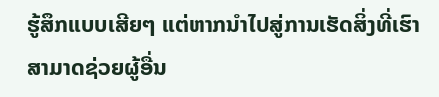ຮູ້ສຶກແບບເສີຍໆ ແຕ່ຫາກນຳໄປສູ່ການເຮັດສິ່ງທີ່ເຮົາສາມາດຊ່ວຍຜູ້ອື່ນ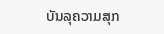ບັນລຸຄວາມສຸກ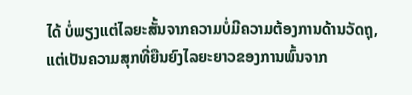ໄດ້ ບໍ່ພຽງແຕ່ໄລຍະສັ້ນຈາກຄວາມບໍ່ມີຄວາມຕ້ອງການດ້ານວັດຖຸ, ແຕ່ເປັນຄວາມສຸກທີ່ຍືນຍົງໄລຍະຍາວຂອງການພົ້ນຈາກ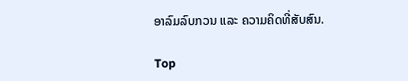ອາລົມລົບກວນ ແລະ ຄວາມຄິດທີ່ສັບສົນ.

Top